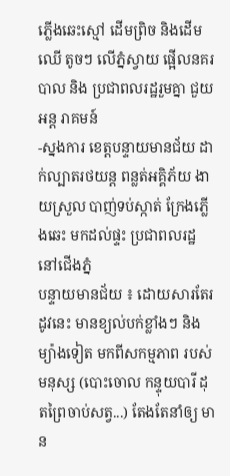ភ្លើងឆេះស្មៅ ដើមព្រិច និងដើមឈើ តូចៗ លើភ្នំស្វាយ ផ្អើលនគរបាល និង ប្រជាពលរដ្ឋរួមគ្នា ជួយអន្ត រាគមន៍
-ស្នងការ ខេត្តបន្ទាយមានជ័យ ដាក់ល្បាតរថយន្ត ពន្លត់អគ្គិភ័យ ងាយស្រួល បាញ់ទប់ស្កាត់ ក្រែងភ្លើងឆេះ មកដល់ផ្ទះ ប្រជាពលរដ្ឋ នៅជើងភ្នំ
បន្ទាយមានជ័យ ៖ ដោយសារតែរដូវនេះ មានខ្យល់បក់ខ្លាំងៗ និងម្យ៉ាងទៀត មកពីសកម្មភាព របស់ មនុស្ស (បោះចោល កន្ទុយបារី ដុតព្រៃចាប់សត្វ...) តែងតែនាំឲ្យ មាន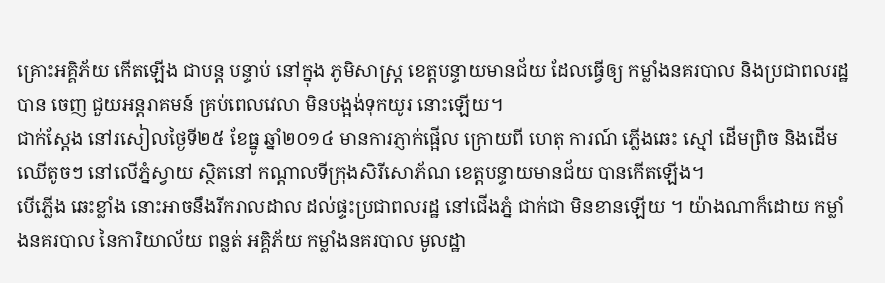គ្រោះអគ្គិភ័យ កើតឡើង ជាបន្ត បន្ទាប់ នៅក្នុង ភូមិសាស្រ្ត ខេត្តបន្ទាយមានជ័យ ដែលធ្វើឲ្យ កម្លាំងនគរបាល និងប្រជាពលរដ្ឋ បាន ចេញ ជួយអន្តរាគមន៍ គ្រប់ពេលវេលា មិនបង្អង់ទុកយូរ នោះឡើយ។
ជាក់ស្តែង នៅរសៀលថ្ងៃទី២៥ ខែធ្នូ ឆ្នាំ២០១៤ មានការភ្ញាក់ផ្អើល ក្រោយពី ហេតុ ការណ៍ ភ្លើងឆេះ ស្មៅ ដើមព្រិច និងដើមឈើតូចៗ នៅលើភ្នំស្វាយ ស្ថិតនៅ កណ្តាលទីក្រុងសិរីសោភ័ណ ខេត្តបន្ទាយមានជ័យ បានកើតឡើង។
បើភ្លើង ឆេះខ្លាំង នោះអាចនឹងរីករាលដាល ដល់ផ្ទះប្រជាពលរដ្ឋ នៅជើងភ្នំ ជាក់ជា មិនខានឡើយ ។ យ៉ាងណាក៏ដោយ កម្លាំងនគរបាល នៃការិយាល័យ ពន្លត់ អគ្គិភ័យ កម្លាំងនគរបាល មូលដ្ឋា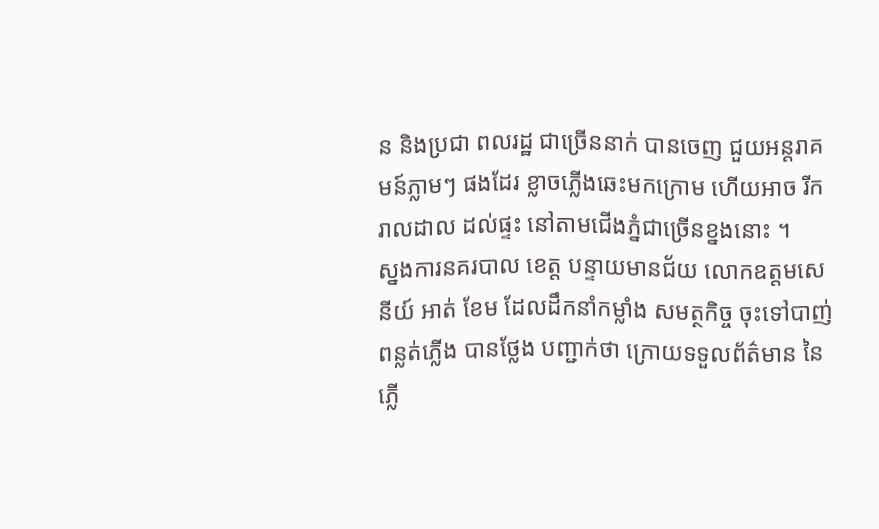ន និងប្រជា ពលរដ្ឋ ជាច្រើននាក់ បានចេញ ជួយអន្តរាគមន៍ភ្លាមៗ ផងដែរ ខ្លាចភ្លើងឆេះមកក្រោម ហើយអាច រីករាលដាល ដល់ផ្ទះ នៅតាមជើងភ្នំជាច្រើនខ្នងនោះ ។
ស្នងការនគរបាល ខេត្ត បន្ទាយមានជ័យ លោកឧត្តមសេនីយ៍ អាត់ ខែម ដែលដឹកនាំកម្លាំង សមត្ថកិច្ច ចុះទៅបាញ់ពន្លត់ភ្លើង បានថ្លែង បញ្ជាក់ថា ក្រោយទទួលព័ត៌មាន នៃភ្លើ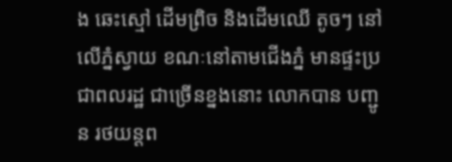ង ឆេះស្មៅ ដើមព្រិច និងដើមឈើ តូចៗ នៅលើភ្នំស្វាយ ខណៈនៅតាមជើងភ្នំ មានផ្ទះប្រជាពលរដ្ឋ ជាច្រើនខ្នងនោះ លោកបាន បញ្ជូន រថយន្តព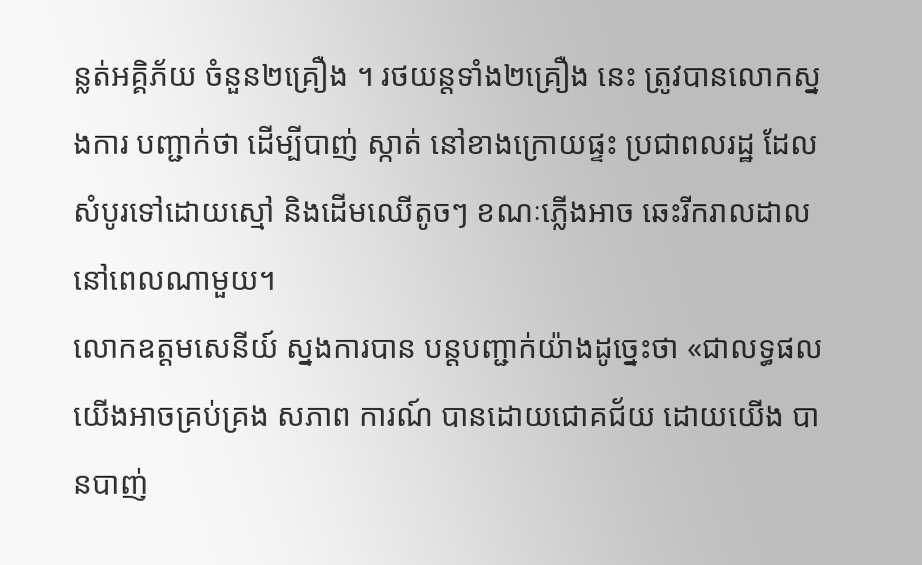ន្លត់អគ្គិភ័យ ចំនួន២គ្រឿង ។ រថយន្តទាំង២គ្រឿង នេះ ត្រូវបានលោកស្នងការ បញ្ជាក់ថា ដើម្បីបាញ់ ស្កាត់ នៅខាងក្រោយផ្ទះ ប្រជាពលរដ្ឋ ដែលសំបូរទៅដោយស្មៅ និងដើមឈើតូចៗ ខណៈភ្លើងអាច ឆេះរីករាលដាល នៅពេលណាមួយ។
លោកឧត្តមសេនីយ៍ ស្នងការបាន បន្តបញ្ជាក់យ៉ាងដូច្នេះថា «ជាលទ្ធផល យើងអាចគ្រប់គ្រង សភាព ការណ៍ បានដោយជោគជ័យ ដោយយើង បានបាញ់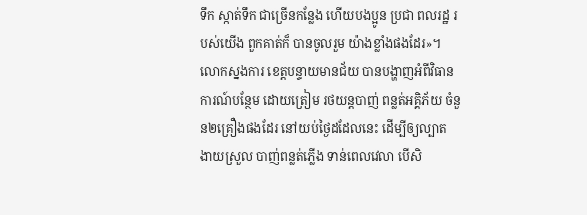ទឹក ស្កាត់ទឹក ជាច្រើនកន្លែង ហើយបងប្អូន ប្រជា ពលរដ្ឋ របស់យើង ពួកគាត់ក៏ បានចូលរួម យ៉ាងខ្លាំងផងដែរ»។
លោកស្នងការ ខេត្តបន្ទាយមានជ័យ បានបង្ហាញអំពីវិធានការណ៍បន្ថែម ដោយត្រៀម រថយន្តបាញ់ ពន្លត់អគ្គិភ័យ ចំនួន២គ្រឿងផងដែរ នៅយប់ថ្ងៃដដែលនេះ ដើម្បីឲ្យល្បាត ងាយស្រួល បាញ់ពន្លត់ភ្លើង ទាន់ពេលវេលា បើសិ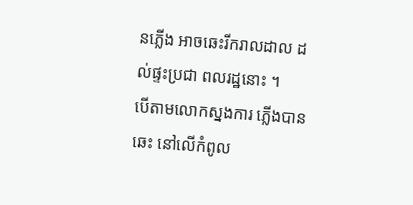នភ្លើង អាចឆេះរីករាលដាល ដល់ផ្ទះប្រជា ពលរដ្ឋនោះ ។
បើតាមលោកស្នងការ ភ្លើងបានឆេះ នៅលើកំពូល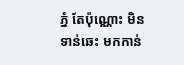ភ្នំ តែប៉ុណ្ណោះ មិនទាន់ឆេះ មកកាន់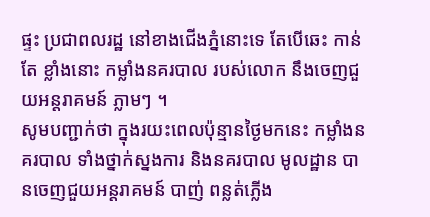ផ្ទះ ប្រជាពលរដ្ឋ នៅខាងជើងភ្នំនោះទេ តែបើឆេះ កាន់តែ ខ្លាំងនោះ កម្លាំងនគរបាល របស់លោក នឹងចេញជួយអន្តរាគមន៍ ភ្លាមៗ ។
សូមបញ្ជាក់ថា ក្នុងរយះពេលប៉ុន្មានថ្ងៃមកនេះ កម្លាំងនគរបាល ទាំងថ្នាក់ស្នងការ និងនគរបាល មូលដ្ឋាន បានចេញជួយអន្តរាគមន៍ បាញ់ ពន្លត់ភ្លើង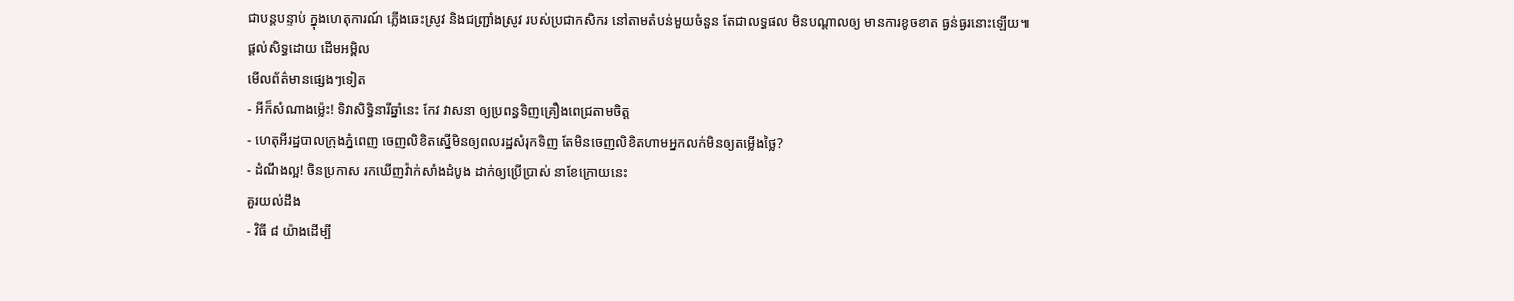ជាបន្តបន្ទាប់ ក្នុងហេតុការណ៍ ភ្លើងឆេះស្រូវ និងជញ្ជ្រាំងស្រូវ របស់ប្រជាកសិករ នៅតាមតំបន់មួយចំនួន តែជាលទ្ធផល មិនបណ្តាលឲ្យ មានការខូចខាត ធ្ងន់ធ្ងរនោះឡើយ៕
ផ្តល់សិទ្ធដោយ ដើមអម្ពិល
មើលព័ត៌មានផ្សេងៗទៀត
- អីក៏សំណាងម្ល៉េះ! ទិវាសិទ្ធិនារីឆ្នាំនេះ កែវ វាសនា ឲ្យប្រពន្ធទិញគ្រឿងពេជ្រតាមចិត្ត
- ហេតុអីរដ្ឋបាលក្រុងភ្នំពេញ ចេញលិខិតស្នើមិនឲ្យពលរដ្ឋសំរុកទិញ តែមិនចេញលិខិតហាមអ្នកលក់មិនឲ្យតម្លើងថ្លៃ?
- ដំណឹងល្អ! ចិនប្រកាស រកឃើញវ៉ាក់សាំងដំបូង ដាក់ឲ្យប្រើប្រាស់ នាខែក្រោយនេះ
គួរយល់ដឹង
- វិធី ៨ យ៉ាងដើម្បី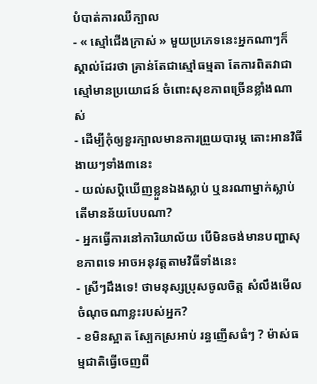បំបាត់ការឈឺក្បាល
- « ស្មៅជើងក្រាស់ » មួយប្រភេទនេះអ្នកណាៗក៏ស្គាល់ដែរថា គ្រាន់តែជាស្មៅធម្មតា តែការពិតវាជាស្មៅមានប្រយោជន៍ ចំពោះសុខភាពច្រើនខ្លាំងណាស់
- ដើម្បីកុំឲ្យខួរក្បាលមានការព្រួយបារម្ភ តោះអានវិធីងាយៗទាំង៣នេះ
- យល់សប្តិឃើញខ្លួនឯងស្លាប់ ឬនរណាម្នាក់ស្លាប់ តើមានន័យបែបណា?
- អ្នកធ្វើការនៅការិយាល័យ បើមិនចង់មានបញ្ហាសុខភាពទេ អាចអនុវត្តតាមវិធីទាំងនេះ
- ស្រីៗដឹងទេ! ថាមនុស្សប្រុសចូលចិត្ត សំលឹងមើលចំណុចណាខ្លះរបស់អ្នក?
- ខមិនស្អាត ស្បែកស្រអាប់ រន្ធញើសធំៗ ? ម៉ាស់ធម្មជាតិធ្វើចេញពី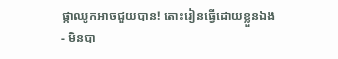ផ្កាឈូកអាចជួយបាន! តោះរៀនធ្វើដោយខ្លួនឯង
- មិនបា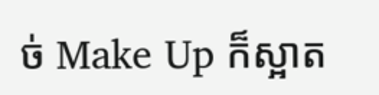ច់ Make Up ក៏ស្អាត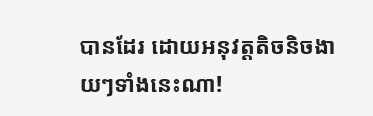បានដែរ ដោយអនុវត្តតិចនិចងាយៗទាំងនេះណា!